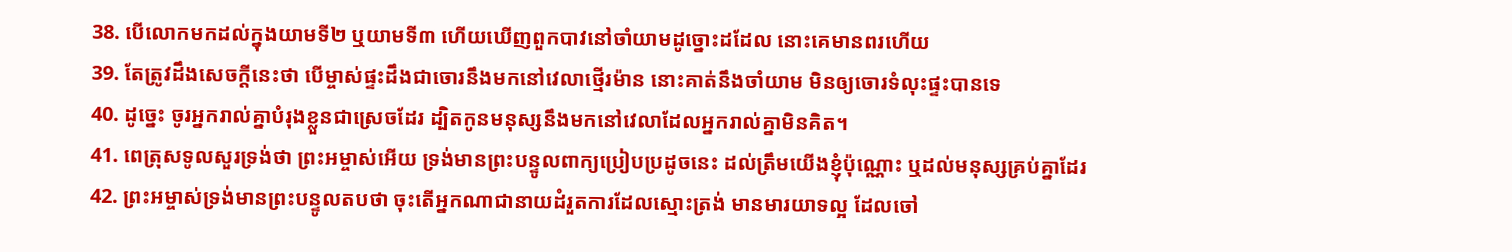38. បើលោកមកដល់ក្នុងយាមទី២ ឬយាមទី៣ ហើយឃើញពួកបាវនៅចាំយាមដូច្នោះដដែល នោះគេមានពរហើយ
39. តែត្រូវដឹងសេចក្ដីនេះថា បើម្ចាស់ផ្ទះដឹងជាចោរនឹងមកនៅវេលាថ្មើរម៉ាន នោះគាត់នឹងចាំយាម មិនឲ្យចោរទំលុះផ្ទះបានទេ
40. ដូច្នេះ ចូរអ្នករាល់គ្នាបំរុងខ្លួនជាស្រេចដែរ ដ្បិតកូនមនុស្សនឹងមកនៅវេលាដែលអ្នករាល់គ្នាមិនគិត។
41. ពេត្រុសទូលសួរទ្រង់ថា ព្រះអម្ចាស់អើយ ទ្រង់មានព្រះបន្ទូលពាក្យប្រៀបប្រដូចនេះ ដល់ត្រឹមយើងខ្ញុំប៉ុណ្ណោះ ឬដល់មនុស្សគ្រប់គ្នាដែរ
42. ព្រះអម្ចាស់ទ្រង់មានព្រះបន្ទូលតបថា ចុះតើអ្នកណាជានាយដំរួតការដែលស្មោះត្រង់ មានមារយាទល្អ ដែលចៅ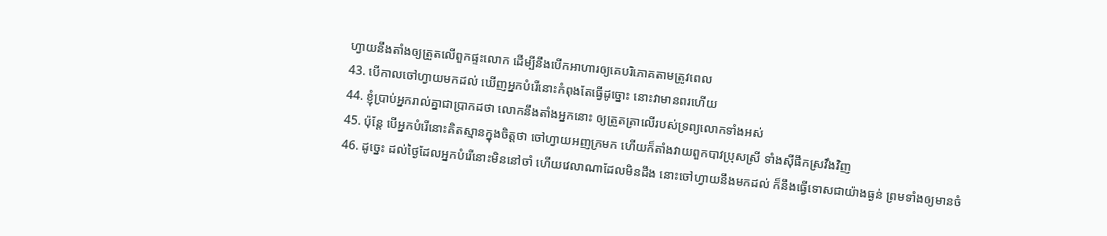ហ្វាយនឹងតាំងឲ្យត្រួតលើពួកផ្ទះលោក ដើម្បីនឹងបើកអាហារឲ្យគេបរិភោគតាមត្រូវពេល
43. បើកាលចៅហ្វាយមកដល់ ឃើញអ្នកបំរើនោះកំពុងតែធ្វើដូច្នោះ នោះវាមានពរហើយ
44. ខ្ញុំប្រាប់អ្នករាល់គ្នាជាប្រាកដថា លោកនឹងតាំងអ្នកនោះ ឲ្យត្រួតត្រាលើរបស់ទ្រព្យលោកទាំងអស់
45. ប៉ុន្តែ បើអ្នកបំរើនោះគិតស្មានក្នុងចិត្តថា ចៅហ្វាយអញក្រមក ហើយក៏តាំងវាយពួកបាវប្រុសស្រី ទាំងស៊ីផឹកស្រវឹងវិញ
46. ដូច្នេះ ដល់ថ្ងៃដែលអ្នកបំរើនោះមិននៅចាំ ហើយវេលាណាដែលមិនដឹង នោះចៅហ្វាយនឹងមកដល់ ក៏នឹងធ្វើទោសជាយ៉ាងធ្ងន់ ព្រមទាំងឲ្យមានចំ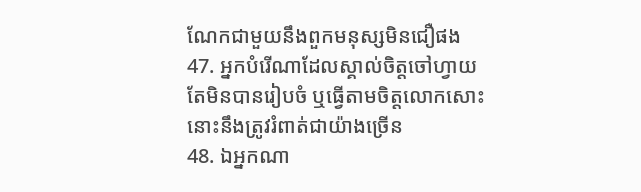ណែកជាមួយនឹងពួកមនុស្សមិនជឿផង
47. អ្នកបំរើណាដែលស្គាល់ចិត្តចៅហ្វាយ តែមិនបានរៀបចំ ឬធ្វើតាមចិត្តលោកសោះ នោះនឹងត្រូវរំពាត់ជាយ៉ាងច្រើន
48. ឯអ្នកណា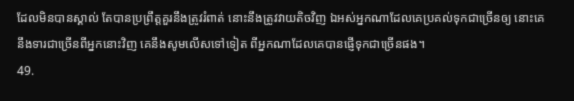ដែលមិនបានស្គាល់ តែបានប្រព្រឹត្តគួរនឹងត្រូវរំពាត់ នោះនឹងត្រូវវាយតិចវិញ ឯអស់អ្នកណាដែលគេប្រគល់ទុកជាច្រើនឲ្យ នោះគេនឹងទារជាច្រើនពីអ្នកនោះវិញ គេនឹងសូមលើសទៅទៀត ពីអ្នកណាដែលគេបានផ្ញើទុកជាច្រើនផង។
49.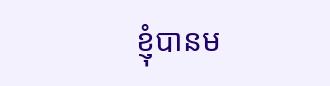ខ្ញុំបានម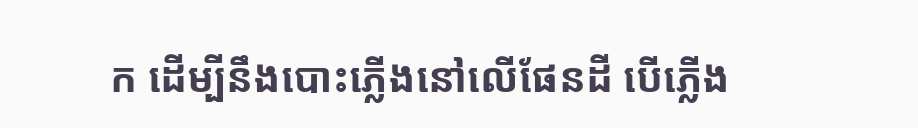ក ដើម្បីនឹងបោះភ្លើងនៅលើផែនដី បើភ្លើង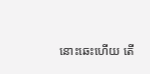នោះឆេះហើយ តើ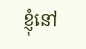ខ្ញុំនៅ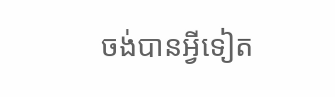ចង់បានអ្វីទៀត